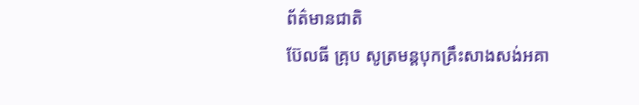ព័ត៌មានជាតិ
ប៊ែលធី គ្រុប សូត្រមន្តបុកគ្រឹះសាងសង់អគា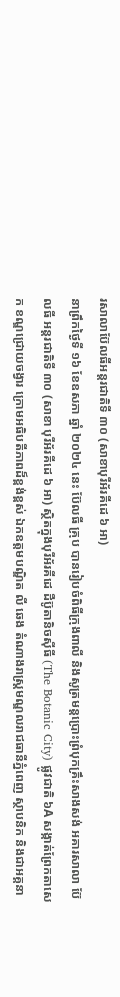រសាលាប៊ែលធីអន្តរជាតិទី ៣០ (សាខាបុរីអ័រគីដេ ៦ អា)
នាព្រឹកថ្ងៃទី ១៦ ខែឧសភា ឆ្នាំ ២០២៤ នេះ ប៊ែលធី គ្រុប បានរៀបចំពិធីក្រុងពាលី និងសូត្រមន្តប្រោះព្រំបុកគ្រឹះសាងសង់ អគារសាលា ប៊ែលធី អន្តរជាតិទី ៣០ (សាខា បុរីអ័រគីដេ ៦ អា) ស្ថិតក្នុងបុរីអ័រគីដេ ដឺប៊ូតានិចស៊ីធី (The Botanic City) ផ្លូវជាតិ ៦A សង្កាត់ព្រែកតាសេក ខណ្ឌជ្រោយចង្វារ ក្រោមអធិបតីភាពដ៏ខ្ពង់ខ្ពស់ ឯកឧត្ដមបណ្ឌិត លី ឆេង តំណាងរាស្ត្រមណ្ឌលរាជធានីភ្នំពេញ ស្ថាបនិក និងជាអគ្គនា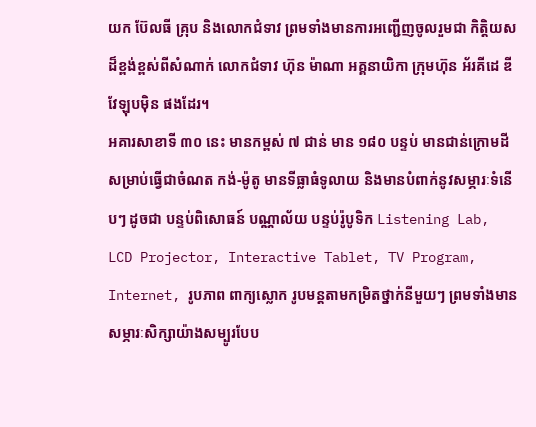យក ប៊ែលធី គ្រុប និងលោកជំទាវ ព្រមទាំងមានការអញ្ជើញចូលរួមជា កិត្តិយសដ៏ខ្ពង់ខ្ពស់ពីសំណាក់ លោកជំទាវ ហ៊ុន ម៉ាណា អគ្គនាយិកា ក្រុមហ៊ុន អ័រគីដេ ឌីវែឡុបម៉ិន ផងដែរ។
អគារសាខាទី ៣០ នេះ មានកម្ពស់ ៧ ជាន់ មាន ១៨០ បន្ទប់ មានជាន់ក្រោមដីសម្រាប់ធ្វើជាចំណត កង់-ម៉ូតូ មានទីធ្លាធំទូលាយ និងមានបំពាក់នូវសម្ភារៈទំនើបៗ ដូចជា បន្ទប់ពិសោធន៍ បណ្ណាល័យ បន្ទប់រ៉ូបូទិក Listening Lab, LCD Projector, Interactive Tablet, TV Program, Internet, រូបភាព ពាក្យស្លោក រូបមន្តតាមកម្រិតថ្នាក់នីមួយៗ ព្រមទាំងមានសម្ភារៈសិក្សាយ៉ាងសម្បូរបែប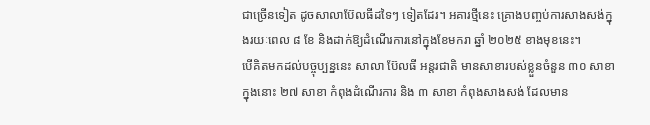ជាច្រើនទៀត ដូចសាលាប៊ែលធីដទៃៗ ទៀតដែរ។ អគារថ្មីនេះ គ្រោងបញ្ចប់ការសាងសង់ក្នុងរយៈពេល ៨ ខែ និងដាក់ឱ្យដំណើរការនៅក្នុងខែមករា ឆ្នាំ ២០២៥ ខាងមុខនេះ។
បើគិតមកដល់បច្ចុប្បន្ននេះ សាលា ប៊ែលធី អន្តរជាតិ មានសាខារបស់ខ្លួនចំនួន ៣០ សាខា ក្នុងនោះ ២៧ សាខា កំពុងដំណើរការ និង ៣ សាខា កំពុងសាងសង់ ដែលមាន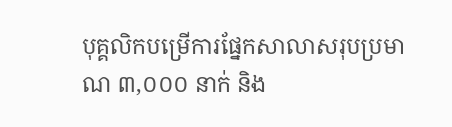បុគ្គលិកបម្រើការផ្នែកសាលាសរុបប្រមាណ ៣,០០០ នាក់ និង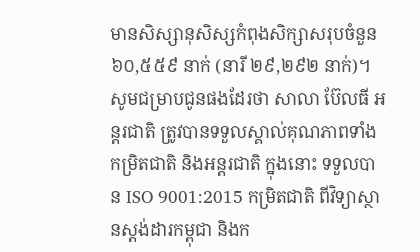មានសិស្សានុសិស្សកំពុងសិក្សាសរុបចំនួន ៦០,៥៥៩ នាក់ (នារី ២៩,២៩២ នាក់)។
សូមជម្រាបជូនផងដែរថា សាលា ប៊ែលធី អន្តរជាតិ ត្រូវបានទទួលស្គាល់គុណភាពទាំងកម្រិតជាតិ និងអន្តរជាតិ ក្នុងនោះ ទទួលបាន ISO 9001:2015 កម្រិតជាតិ ពីវិទ្យាស្ថានស្តង់ដារកម្ពុជា និងក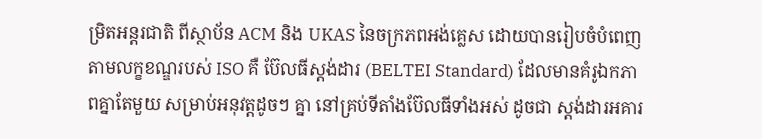ម្រិតអន្តរជាតិ ពីស្ថាប័ន ACM និង UKAS នៃចក្រភពអង់គ្លេស ដោយបានរៀបចំបំពេញតាមលក្ខខណ្ឌរបស់ ISO គឺ ប៊ែលធីស្តង់ដារ (BELTEI Standard) ដែលមានគំរូឯកភាពគ្នាតែមួយ សម្រាប់អនុវត្តដូចៗ គ្នា នៅគ្រប់ទីតាំងប៊ែលធីទាំងអស់ ដូចជា ស្តង់ដារអគារ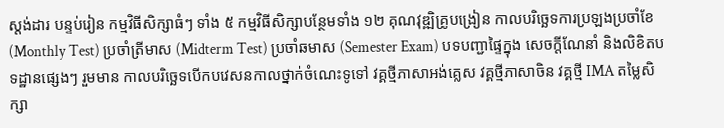ស្តង់ដារ បន្ទប់រៀន កម្មវិធីសិក្សាធំៗ ទាំង ៥ កម្មវិធីសិក្សាបន្ថែមទាំង ១២ គុណវុឌ្ឍិគ្រូបង្រៀន កាលបរិច្ឆេទការប្រឡងប្រចាំខែ (Monthly Test) ប្រចាំត្រីមាស (Midterm Test) ប្រចាំឆមាស (Semester Exam) បទបញ្ជាផ្ទៃក្នុង សេចក្ដីណែនាំ និងលិខិតបទដ្ឋានផ្សេងៗ រួមមាន កាលបរិច្ឆេទបើកបវេសនកាលថ្នាក់ចំណេះទូទៅ វគ្គថ្មីភាសាអង់គ្លេស វគ្គថ្មីភាសាចិន វគ្គថ្មី IMA តម្លៃសិក្សា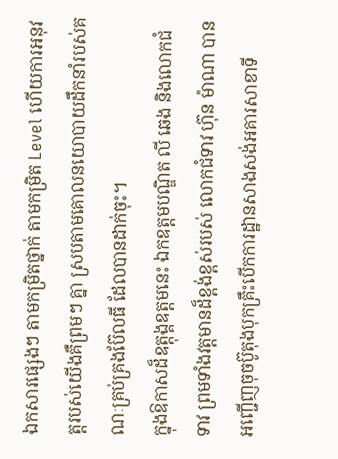ឯកសារផ្សេងៗ តាមកម្រិតថ្នាក់ តាមកម្រិត Level ហើយការអនុវត្តរបស់យើងគឺព្រមៗ គ្នា ស្របតាមគោលនយោបាយដឹកនាំរបស់គណៈគ្រប់គ្រងប៊ែលធី ដែលបានដាក់ចុះ។
ក្នុងឱកាសដ៏ឧត្តុង្គឧត្ដមនេះ ឯកឧត្ដមបណ្ឌិត លី ឆេង និងលោកជំទាវ ព្រមទាំងវត្តមានដ៏ខ្ពង់ខ្ពស់របស់ លោកជំទាវ ហ៊ុន ម៉ាណា បានអញ្ជើញចុចប៊ូតុងបុកគ្រឹះបើកការដ្ឋានសាងសង់អគារសាខាទី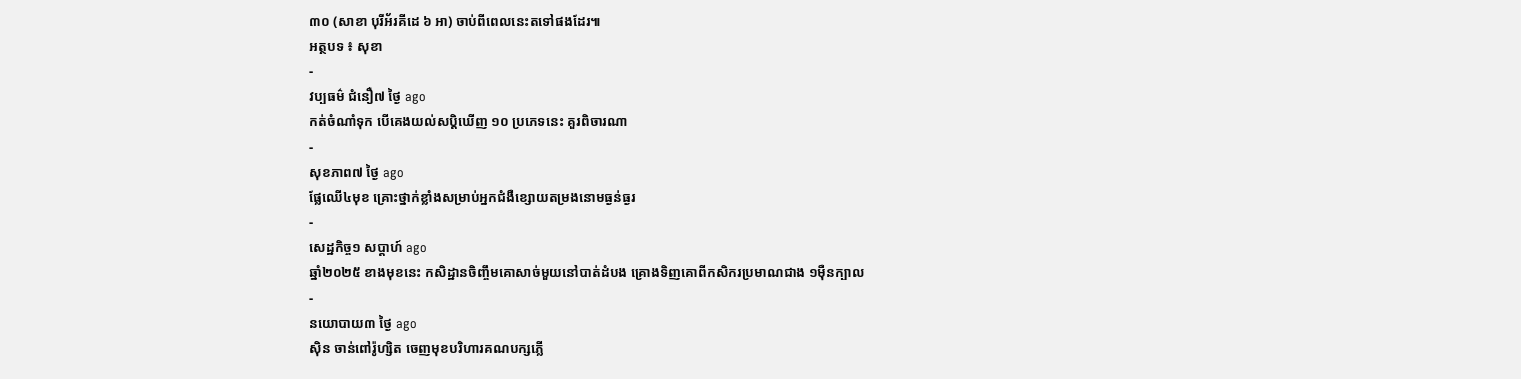៣០ (សាខា បុរីអ័រគីដេ ៦ អា) ចាប់ពីពេលនេះតទៅផងដែរ៕
អត្ថបទ ៖ សុខា
-
វប្បធម៌ ជំនឿ៧ ថ្ងៃ ago
កត់ចំណាំទុក បើគេងយល់សប្តិឃើញ ១០ ប្រភេទនេះ គួរពិចារណា
-
សុខភាព៧ ថ្ងៃ ago
ផ្លែឈើ៤មុខ គ្រោះថ្នាក់ខ្លាំងសម្រាប់អ្នកជំងឺខ្សោយតម្រងនោមធ្ងន់ធ្ងរ
-
សេដ្ឋកិច្ច១ សប្តាហ៍ ago
ឆ្នាំ២០២៥ ខាងមុខនេះ កសិដ្ឋានចិញ្ចឹមគោសាច់មួយនៅបាត់ដំបង គ្រោងទិញគោពីកសិករប្រមាណជាង ១ម៉ឺនក្បាល
-
នយោបាយ៣ ថ្ងៃ ago
ស៊ិន ចាន់ពៅរ៉ូហ្សិត ចេញមុខបរិហារគណបក្សភ្លើ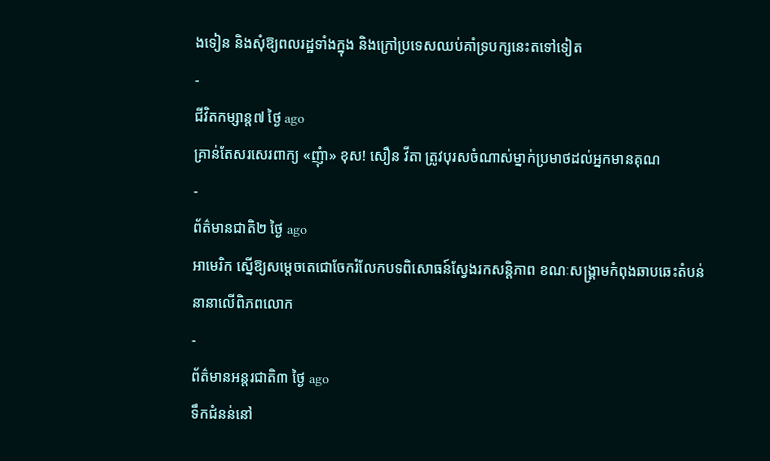ងទៀន និងសុំឱ្យពលរដ្ឋទាំងក្នុង និងក្រៅប្រទេសឈប់គាំទ្របក្សនេះតទៅទៀត
-
ជីវិតកម្សាន្ដ៧ ថ្ងៃ ago
គ្រាន់តែសរសេរពាក្យ «ញុំា» ខុស! សឿន វីតា ត្រូវបុរសចំណាស់ម្នាក់ប្រមាថដល់អ្នកមានគុណ
-
ព័ត៌មានជាតិ២ ថ្ងៃ ago
អាមេរិក ស្នើឱ្យសម្ដេចតេជោចែករំលែកបទពិសោធន៍ស្វែងរកសន្តិភាព ខណៈសង្រ្គាមកំពុងឆាបឆេះតំបន់នានាលើពិភពលោក
-
ព័ត៌មានអន្ដរជាតិ៣ ថ្ងៃ ago
ទឹកជំនន់នៅ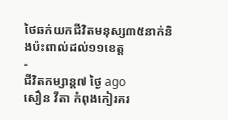ថៃឆក់យកជីវិតមនុស្ស៣៥នាក់និងប៉ះពាល់ដល់១១ខេត្ត
-
ជីវិតកម្សាន្ដ៧ ថ្ងៃ ago
សឿន វីតា កំពុងកៀរគរ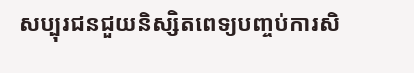សប្បុរជនជួយនិស្សិតពេទ្យបញ្ចប់ការសិ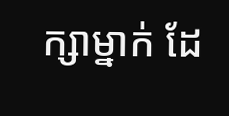ក្សាម្នាក់ ដែ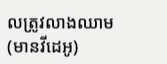លត្រូវលាងឈាម (មានវីដេអូ)